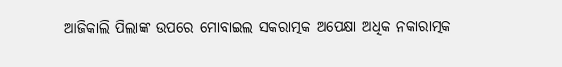ଆଜିକାଲି ପିଲାଙ୍କ ଉପରେ ମୋବାଇଲ ସକରାତ୍ମକ ଅପେକ୍ଷା ଅଧିକ ନକାରାତ୍ମକ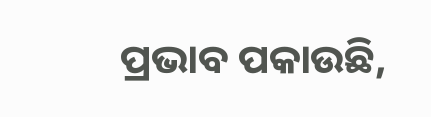ପ୍ରଭାବ ପକାଉଛି,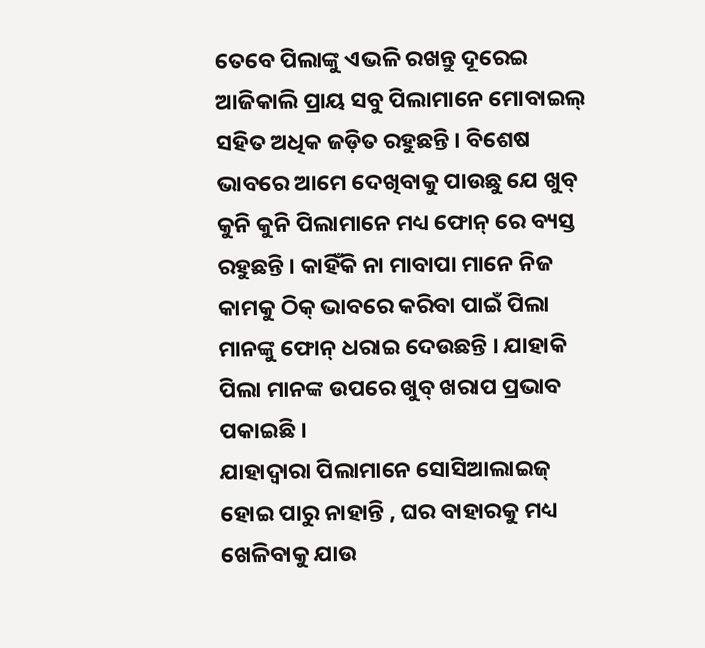ତେବେ ପିଲାଙ୍କୁ ଏଭଳି ରଖନ୍ତୁ ଦୂରେଇ
ଆଜିକାଲି ପ୍ରାୟ ସବୁ ପିଲାମାନେ ମୋବାଇଲ୍ ସହିତ ଅଧିକ ଜଡ଼ିତ ରହୁଛନ୍ତି । ବିଶେଷ ଭାବରେ ଆମେ ଦେଖିବାକୁ ପାଉଛୁ ଯେ ଖୁବ୍ କୁନି କୁନି ପିଲାମାନେ ମଧ୍ୟ ଫୋନ୍ ରେ ବ୍ୟସ୍ତ ରହୁଛନ୍ତି । କାହିଁକି ନା ମାବାପା ମାନେ ନିଜ କାମକୁ ଠିକ୍ ଭାବରେ କରିବା ପାଇଁ ପିଲା ମାନଙ୍କୁ ଫୋନ୍ ଧରାଇ ଦେଉଛନ୍ତି । ଯାହାକି ପିଲା ମାନଙ୍କ ଉପରେ ଖୁବ୍ ଖରାପ ପ୍ରଭାବ ପକାଇଛି ।
ଯାହାଦ୍ଵାରା ପିଲାମାନେ ସୋସିଆଲାଇଜ୍ ହୋଇ ପାରୁ ନାହାନ୍ତି , ଘର ବାହାରକୁ ମଧ୍ୟ ଖେଳିବାକୁ ଯାଉ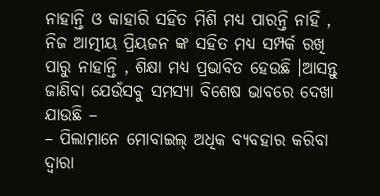ନାହାନ୍ତି ଓ କାହାରି ସହିତ ମିଶି ମଧ୍ୟ ପାରନ୍ତି ନାହିଁ , ନିଜ ଆତ୍ମୀୟ ପ୍ରିୟଜନ ଙ୍କ ସହିତ ମଧ୍ୟ ସମ୍ପର୍କ ରଖି ପାରୁ ନାହାନ୍ତି , ଶିକ୍ଷା ମଧ୍ୟ ପ୍ରଭାବିତ ହେଉଛି ।ଆସନ୍ତୁ ଜାଣିବା ଯେଉଁସବୁ ସମସ୍ୟା ବିଶେଷ ଭାବରେ ଦେଖା ଯାଉଛି –
– ପିଲାମାନେ ମୋବାଇଲ୍ ଅଧିକ ବ୍ୟବହାର କରିବା ଦ୍ବାରା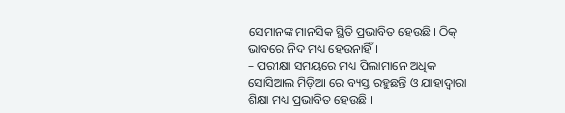ସେମାନଙ୍କ ମାନସିକ ସ୍ଥିତି ପ୍ରଭାବିତ ହେଉଛି। ଠିକ୍ ଭାବରେ ନିଦ ମଧ୍ୟ ହେଉନାହିଁ ।
– ପରୀକ୍ଷା ସମୟରେ ମଧ୍ୟ ପିଲାମାନେ ଅଧିକ ସୋସିଆଲ ମିଡ଼ିଆ ରେ ବ୍ୟସ୍ତ ରହୁଛନ୍ତି ଓ ଯାହାଦ୍ଵାରା ଶିକ୍ଷା ମଧ୍ୟ ପ୍ରଭାବିତ ହେଉଛି ।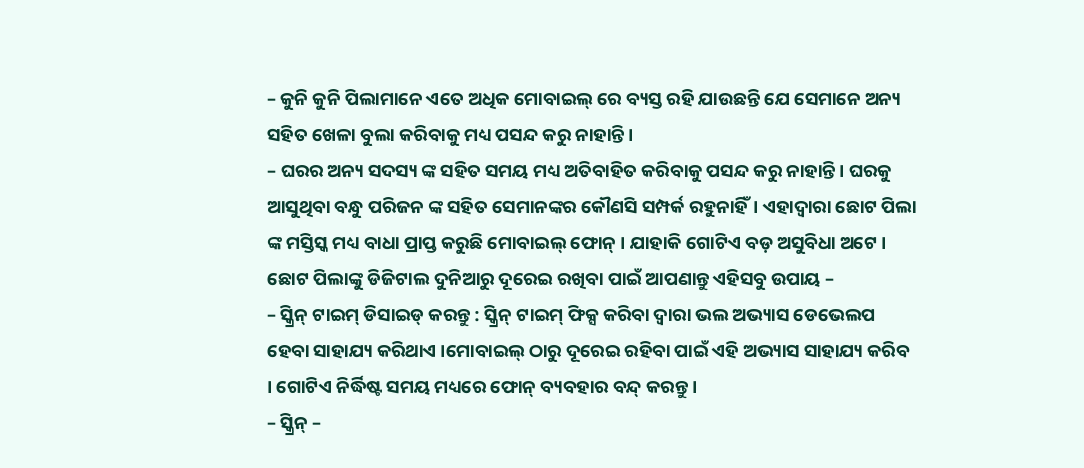– କୁନି କୁନି ପିଲାମାନେ ଏତେ ଅଧିକ ମୋବାଇଲ୍ ରେ ବ୍ୟସ୍ତ ରହି ଯାଉଛନ୍ତି ଯେ ସେମାନେ ଅନ୍ୟ ସହିତ ଖେଳା ବୁଲା କରିବାକୁ ମଧ୍ୟ ପସନ୍ଦ କରୁ ନାହାନ୍ତି ।
– ଘରର ଅନ୍ୟ ସଦସ୍ୟ ଙ୍କ ସହିତ ସମୟ ମଧ୍ୟ ଅତିବାହିତ କରିବାକୁ ପସନ୍ଦ କରୁ ନାହାନ୍ତି। ଘରକୁ ଆସୁଥିବା ବନ୍ଧୁ ପରିଜନ ଙ୍କ ସହିତ ସେମାନଙ୍କର କୌଣସି ସମ୍ପର୍କ ରହୁନାହିଁ। ଏହାଦ୍ବାରା ଛୋଟ ପିଲା ଙ୍କ ମସ୍ତିସ୍କ ମଧ୍ୟ ବାଧା ପ୍ରାପ୍ତ କରୁଛି ମୋବାଇଲ୍ ଫୋନ୍ । ଯାହାକି ଗୋଟିଏ ବଡ଼ ଅସୁବିଧା ଅଟେ ।
ଛୋଟ ପିଲାଙ୍କୁ ଡିଜିଟାଲ ଦୁନିଆରୁ ଦୂରେଇ ରଖିବା ପାଇଁ ଆପଣାନ୍ତୁ ଏହିସବୁ ଉପାୟ –
– ସ୍କ୍ରିନ୍ ଟାଇମ୍ ଡିସାଇଡ୍ କରନ୍ତୁ : ସ୍କ୍ରିନ୍ ଟାଇମ୍ ଫିକ୍ସ କରିବା ଦ୍ୱାରା ଭଲ ଅଭ୍ୟାସ ଡେଭେଲପ ହେବା ସାହାଯ୍ୟ କରିଥାଏ ।ମୋବାଇଲ୍ ଠାରୁ ଦୂରେଇ ରହିବା ପାଇଁ ଏହି ଅଭ୍ୟାସ ସାହାଯ୍ୟ କରିବ । ଗୋଟିଏ ନିର୍ଦ୍ଧିଷ୍ଟ ସମୟ ମଧ୍ୟରେ ଫୋନ୍ ବ୍ୟବହାର ବନ୍ଦ୍ କରନ୍ତୁ ।
– ସ୍କ୍ରିନ୍ –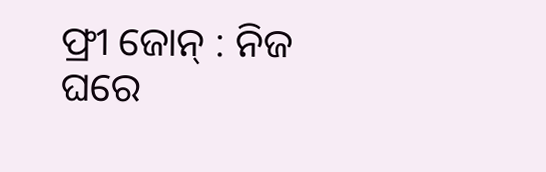ଫ୍ରୀ ଜୋନ୍ : ନିଜ ଘରେ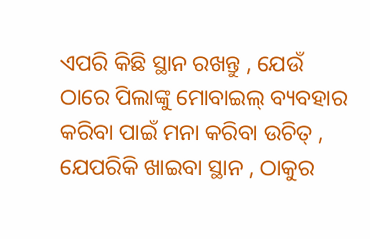ଏପରି କିଛି ସ୍ଥାନ ରଖନ୍ତୁ , ଯେଉଁ ଠାରେ ପିଲାଙ୍କୁ ମୋବାଇଲ୍ ବ୍ୟବହାର କରିବା ପାଇଁ ମନା କରିବା ଉଚିତ୍ , ଯେପରିକି ଖାଇବା ସ୍ଥାନ , ଠାକୁର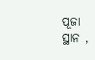ପୂଜା ସ୍ଥାନ ,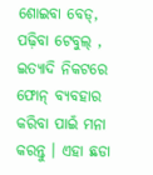ଶୋଇବା ବେଡ୍, ପଢ଼ିବା ଟେବୁଲ୍ , ଇତ୍ୟାଦି ନିକଟରେ ଫୋନ୍ ବ୍ୟବହାର କରିବା ପାଇଁ ମନା କରନ୍ତୁ । ଏହା ଛଡା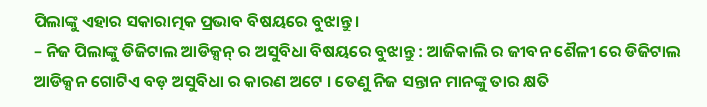ପିଲାଙ୍କୁ ଏହାର ସକାରାତ୍ମକ ପ୍ରଭାବ ବିଷୟରେ ବୁଝାନ୍ତୁ ।
– ନିଜ ପିଲାଙ୍କୁ ଡିଜିଟାଲ ଆଡିକ୍ସନ୍ ର ଅସୁବିଧା ବିଷୟରେ ବୁଝାନ୍ତୁ : ଆଜିକାଲି ର ଜୀବନ ଶୈଳୀ ରେ ଡିଜିଟାଲ ଆଡିକ୍ସନ ଗୋଟିଏ ବଡ଼ ଅସୁବିଧା ର କାରଣ ଅଟେ । ତେଣୁ ନିଜ ସନ୍ତାନ ମାନଙ୍କୁ ତାର କ୍ଷତି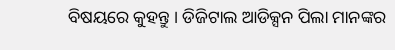ବିଷୟରେ କୁହନ୍ତୁ । ଡିଜିଟାଲ ଆଡିକ୍ସନ ପିଲା ମାନଙ୍କର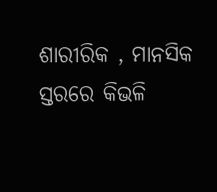ଶାରୀରିକ , ମାନସିକ ସ୍ତରରେ କିଭଳି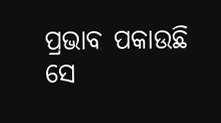ପ୍ରଭାବ ପକାଉଛି ସେ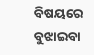ବିଷୟରେ ବୁଝାଇବା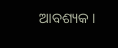ଆବଶ୍ୟକ ।